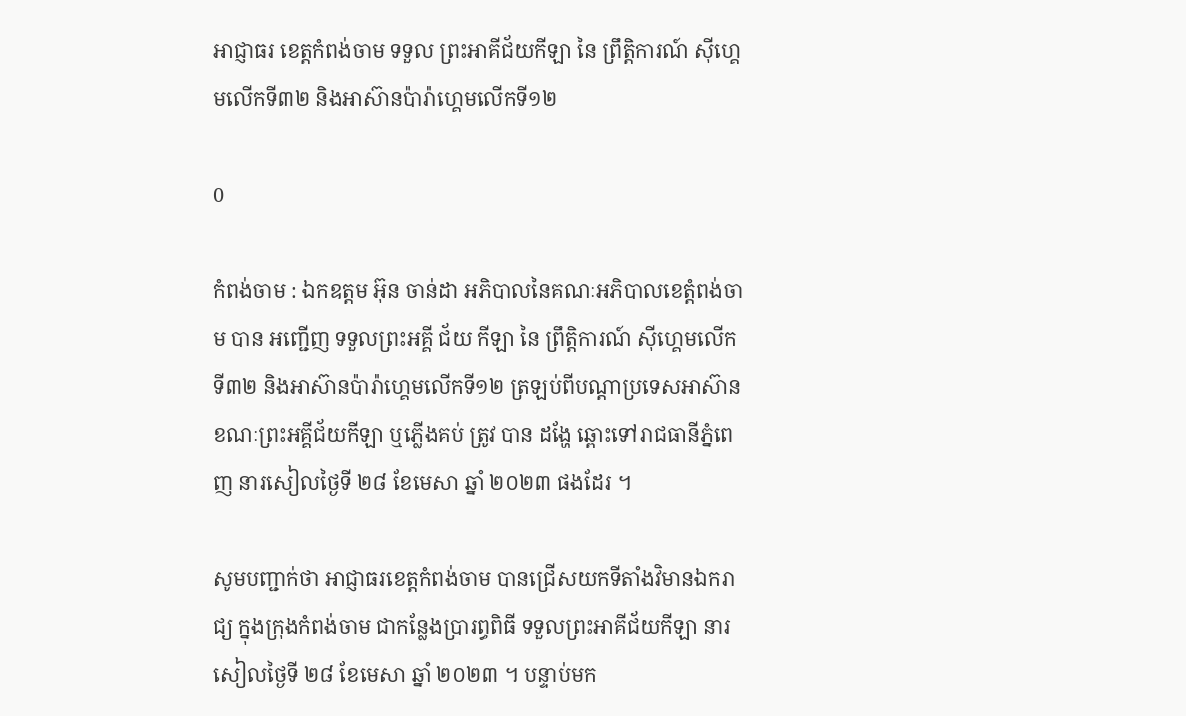អាជ្ញាធរ ខេត្តកំពង់ចាម ទទួល ព្រះអាគីជ័យកីឡា នៃ ព្រឹត្តិការណ៍ ស៊ីហ្គេមលើកទី៣២ និងអាស៊ានប៉ារ៉ាហ្គេមលើកទី១២

0

កំពង់ចាម : ឯកឧត្តម អ៊ុន ចាន់ដា អភិបាលនៃគណៈអភិបាលខេត្តំពង់ចាម បាន អញ្ជើញ ទទួលព្រះអគ្គី ជ័យ កីឡា នៃ ព្រឹត្តិការណ៍ ស៊ីហ្គេមលើកទី៣២ និងអាស៊ានប៉ារ៉ាហ្គេមលើកទី១២ ត្រឡប់ពីបណ្តាប្រទេសអាស៊ាន ខណៈព្រះអគ្គីជ័យកីឡា ឬភ្លើងគប់ ត្រូវ បាន ដង្ហែ ឆ្ពោះទៅរាជធានីភ្នំពេញ នារសៀលថ្ងៃទី ២៨ ខែមេសា ឆ្នាំ ២០២៣ ផងដែរ ។

សូមបញ្ជាក់ថា អាជ្ញាធរខេត្តកំពង់ចាម បានជ្រើសយកទីតាំងវិមានឯករាជ្យ ក្នុងក្រុងកំពង់ចាម ជាកន្លែងប្រារព្ធពិធី ទទួលព្រះអាគីជ័យកីឡា នារសៀលថ្ងៃទី ២៨ ខែមេសា ឆ្នាំ ២០២៣ ។ បន្ទាប់មក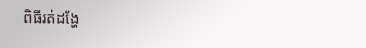ពិធីរត់ដង្ហែ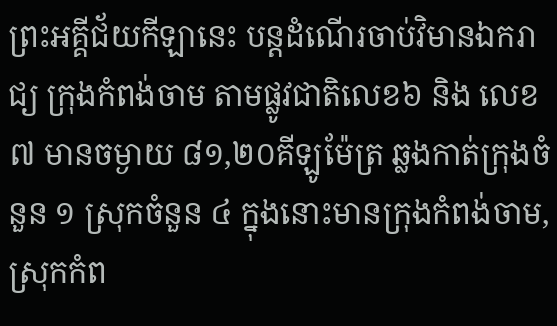ព្រះអគ្គីជ័យកីឡានេះ បន្តដំណើរចាប់វិមានឯករាជ្យ ក្រុងកំពង់ចាម តាមផ្លូវជាតិលេខ៦ និង លេខ៧ មានចម្ងាយ ៨១,២០គីឡូម៉ែត្រ ឆ្លងកាត់ក្រុងចំនួន ១ ស្រុកចំនួន ៤ ក្នុងនោះមានក្រុងកំពង់ចាម, ស្រុកកំព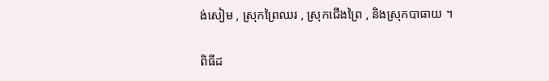ង់សៀម , ស្រុកព្រៃឈរ , ស្រុកជើងព្រៃ , និងស្រុកបាធាយ ។

ពិធីដ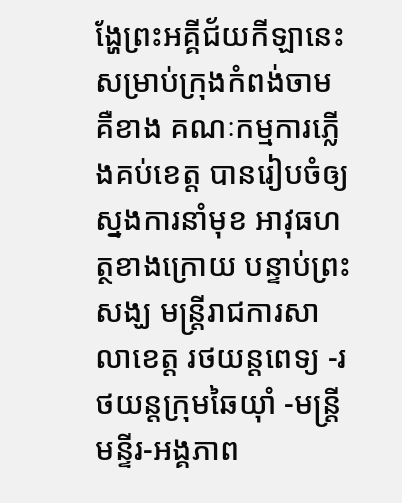ង្ហែព្រះអគ្គីជ័យកីឡានេះ សម្រាប់ក្រុងកំពង់ចាម គឺខាង គណៈកម្មការភ្លើងគប់ខេត្ត បានរៀបចំឲ្យស្នងការនាំមុខ អាវុធហត្ថខាងក្រោយ បន្ទាប់ព្រះសង្ឃ មន្ត្រីរាជការសាលាខេត្ត រថយន្តពេទ្យ -រថយន្តក្រុមឆៃយ៉ាំ -មន្ត្រីមន្ទីរ-អង្គភាព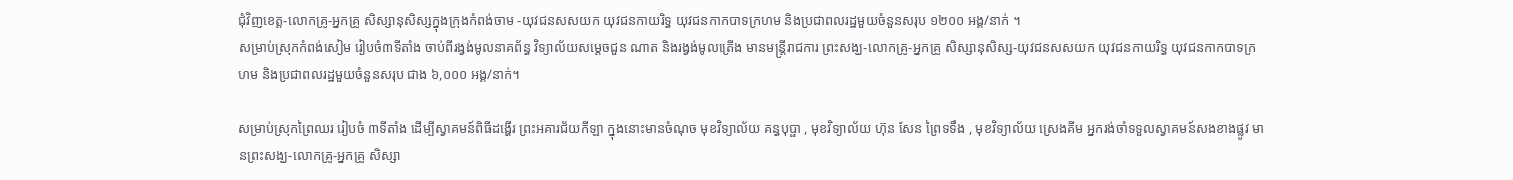ជុំវិញខេត្ត-លោកគ្រូ-អ្នកគ្រូ សិស្សានុសិស្សក្នុងក្រុងកំពង់ចាម -យុវជនសសយក យុវជនកាយរិទ្ធ យុវជនកាកបាទក្រហម និងប្រជាពលរដ្ឋមួយចំនួនសរុប ១២០០ អង្គ/នាក់ ។
សម្រាប់ស្រុកកំពង់សៀម រៀបចំ៣ទីតាំង ចាប់ពីរង្វង់មូលនាគព័ន្ធ វិទ្យាល័យសម្តេចជួន ណាត និងរង្វង់មូលត្រើង មានមន្ត្រីរាជការ ព្រះសង្ឃ-លោកគ្រូ-អ្នកគ្រូ សិស្សានុសិស្ស-យុវជនសសយក យុវជនកាយរិទ្ធ យុវជនកាកបាទក្រហម និងប្រជាពលរដ្ឋមួយចំនួនសរុប ជាង ៦,០០០ អង្គ/នាក់។

សម្រាប់ស្រុកព្រៃឈរ រៀបចំ ៣ទីតាំង ដើម្បីស្វាគមន៍ពិធីដង្ហើរ ព្រះអគារជ័យកីឡា ក្នុងនោះមានចំណុច មុខវិទ្យាល័យ គន្ធបុប្ផា , មុខវិទ្យាល័យ ហ៊ុន សែន ព្រៃទទឹង , មុខវិទ្យាល័យ ស្រេងគីម អ្នករង់ចាំទទួលស្វាគមន៍សងខាងផ្លូវ មានព្រះសង្ឃ-លោកគ្រូ-អ្នកគ្រូ សិស្សា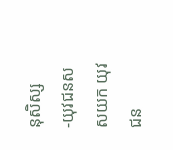នុសិស្ស -យុវជនសសយក យុវជន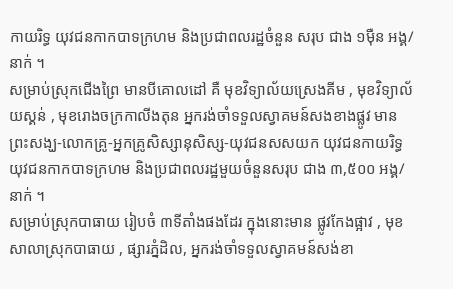កាយរិទ្ធ យុវជនកាកបាទក្រហម និងប្រជាពលរដ្ឋចំនួន សរុប ជាង ១ម៉ឺន អង្គ/នាក់ ។
សម្រាប់ស្រុកជើងព្រៃ មានបីគោលដៅ គឺ មុខវិទ្យាល័យស្រេងគីម , មុខវិទ្យាល័យស្គន់ , មុខរោងចក្រកាលីងតុន អ្នករង់ចាំទទួលស្វាគមន៍សងខាងផ្លូវ មានព្រះសង្ឃ-លោកគ្រូ-អ្នកគ្រូសិស្សានុសិស្ស-យុវជនសសយក យុវជនកាយរិទ្ធ យុវជនកាកបាទក្រហម និងប្រជាពលរដ្ឋមួយចំនួនសរុប ជាង ៣,៥០០ អង្គ/នាក់ ។
សម្រាប់ស្រុកបាធាយ រៀបចំ ៣ទីតាំងផងដែរ ក្នុងនោះមាន ផ្លូវកែងផ្អាវ , មុខសាលាស្រុកបាធាយ , ផ្សារភ្នំដិល, អ្នករង់ចាំទទួលស្វាគមន៍សង់ខា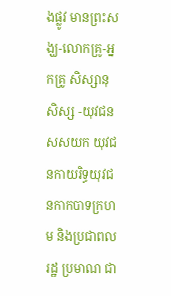ងផ្លូវ មានព្រះសង្ឃ-លោកគ្រូ-អ្នកគ្រូ សិស្សានុសិស្ស -យុវជនសសយក យុវជនកាយរិទ្ធយុវជនកាកបាទក្រហម និងប្រជាពលរដ្ឋ ប្រមាណ ជា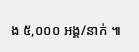ង ៥,០០០ អង្គ/នាក់ ៕